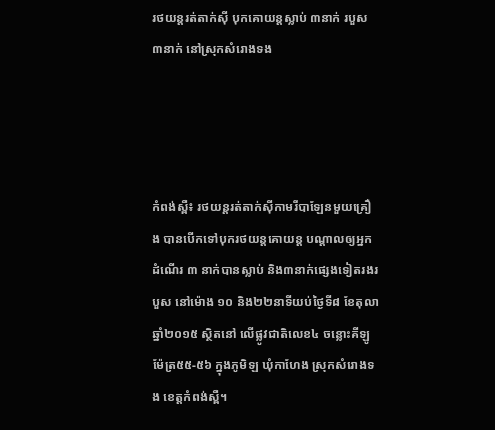រថយន្តរត់តាក់ស៊ី បុកគោយន្តស្លាប់ ៣នាក់ របួស ៣នាក់ នៅស្រុកសំរោងទង




កំពង់ស្ពឺ៖ រថយន្តរត់តាក់ស៊ីកាមរីបាឡែនមួយគ្រឿង បានបើកទៅបុករថយន្តគោយន្ត បណ្តាលឲ្យអ្នកដំណើរ ៣ នាក់បានស្លាប់ និង៣នាក់ផ្សេងទៀតរងរបួស នៅម៉ោង ១០ និង២២នាទីយប់ថ្ងៃទី៨ ខែតុលា ឆ្នាំ២០១៥ ស្ថិតនៅ លើផ្លូវជាតិលេខ៤ ចន្លោះគីឡូម៉ែត្រ៥៥-៥៦ ក្នុងភូមិឡ ឃុំកាហែង ស្រុកសំរោងទង ខេត្តកំពង់ស្ពឺ។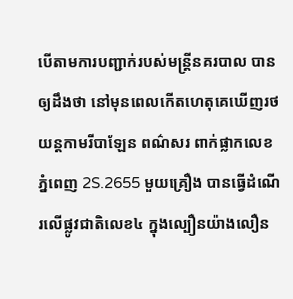បើតាមការបញ្ជាក់របស់មន្រ្តីនគរបាល បានឲ្យដឹងថា នៅមុនពេលកើតហេតុគេឃើញរថយន្តកាមរីបាឡែន ពណ៌សរ ពាក់ផ្លាកលេខភ្នំពេញ 2S.2655 មួយគ្រឿង បានធ្វើដំណើរលើផ្លូវជាតិលេខ៤ ក្នុងល្បឿនយ៉ាងលឿន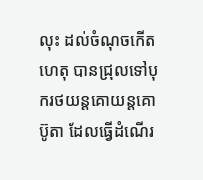លុះ ដល់ចំណុចកើតហេតុ បានជ្រុលទៅបុករថយន្តគោយន្តគោប៊ូតា ដែលធ្វើដំណើរ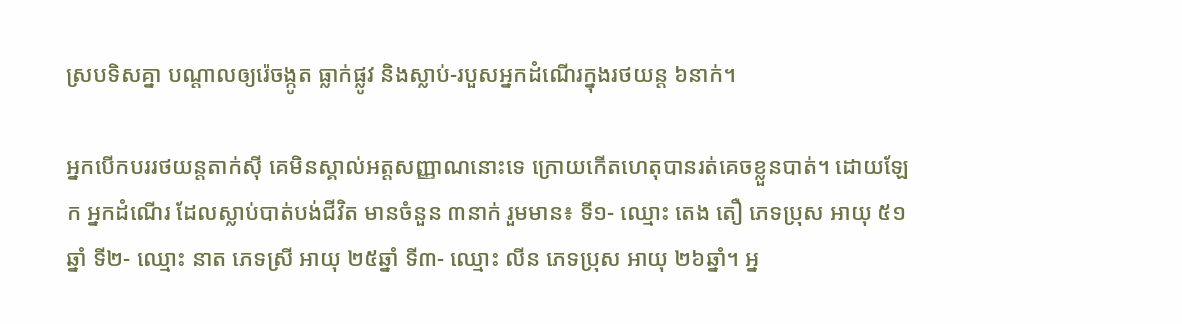ស្របទិសគ្នា បណ្តាលឲ្យរ៉េចង្កូត ធ្លាក់ផ្លូវ និងស្លាប់-របួសអ្នកដំណើរក្នុងរថយន្ត ៦នាក់។

អ្នកបើកបររថយន្តតាក់ស៊ី គេមិនស្គាល់អត្តសញ្ញាណនោះទេ ក្រោយកើតហេតុបានរត់គេចខ្លួនបាត់។ ដោយឡែក អ្នកដំណើរ ដែលស្លាប់បាត់បង់ជីវិត មានចំនួន ៣នាក់ រួមមាន៖ ទី១- ឈ្មោះ តេង តឿ ភេទប្រុស អាយុ ៥១ឆ្នាំ ទី២- ឈ្មោះ នាត ភេទស្រី អាយុ ២៥ឆ្នាំ ទី៣- ឈ្មោះ លីន ភេទប្រុស អាយុ ២៦ឆ្នាំ។ អ្ន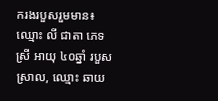ករងរបួសរួមមាន៖ឈ្មោះ លី ជាតា ភេទស្រី អាយុ ៤០ឆ្នាំ របួសស្រាល, ឈ្មោះ ឆាយ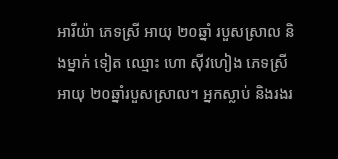អារីយ៉ា ភេទស្រី អាយុ ២០ឆ្នាំ របួសស្រាល និងម្នាក់ ទៀត ឈ្មោះ ហោ ស៊ីវហៀង ភេទស្រី អាយុ ២០ឆ្នាំរបួសស្រាល។ អ្នកស្លាប់ និងរងរ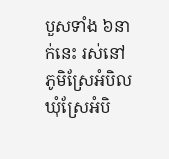បួសទាំង ៦នាក់នេះ រស់នៅ ភូមិស្រែអំបិល ឃុំស្រែអំបិ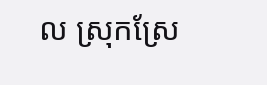ល ស្រុកស្រែ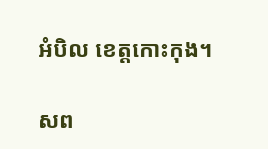អំបិល ខេត្តកោះកុង។

សព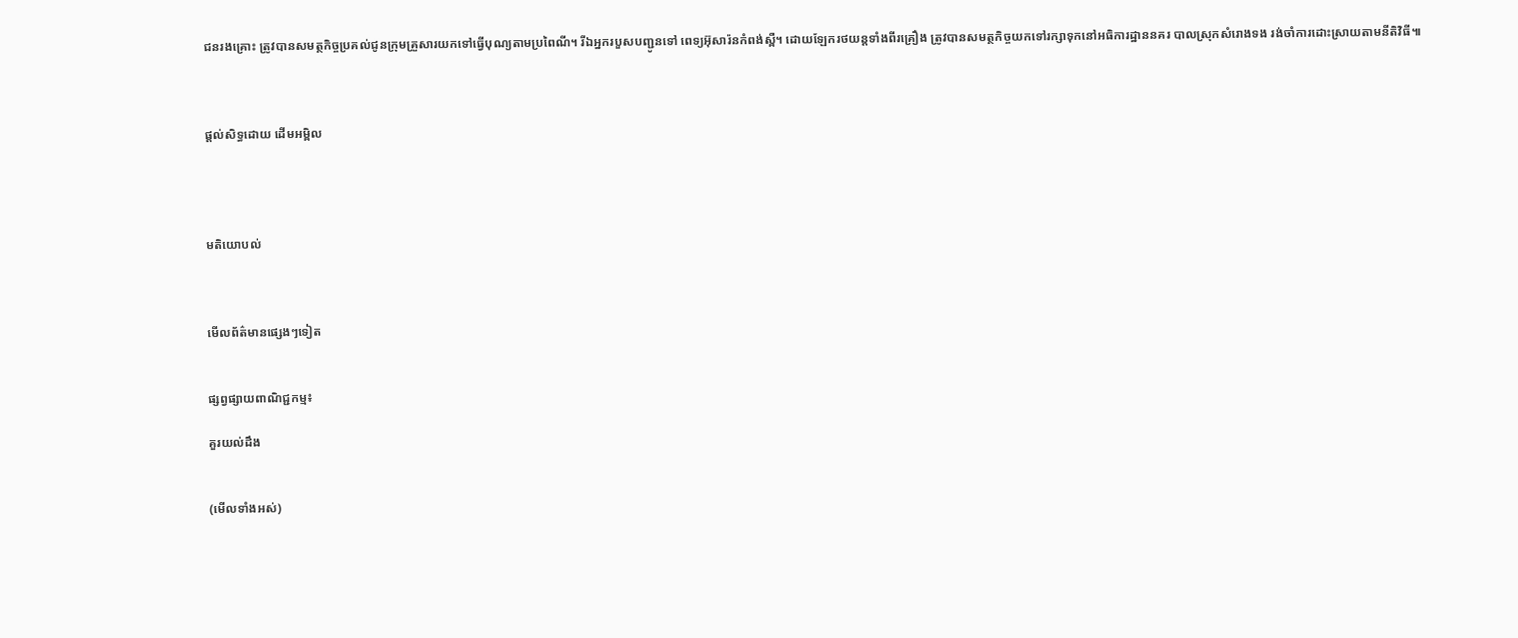ជនរងគ្រោះ ត្រូវបានសមត្ថកិច្ចប្រគល់ជូនក្រុមគ្រួសារយកទៅធ្វើបុណ្យតាមប្រពៃណី។ រីឯអ្នករបួសបញ្ជូនទៅ ពេទ្យអ៊ុសារ៉នកំពង់ស្ពឺ។ ដោយឡែករថយន្តទាំងពីរគ្រឿង ត្រូវបានសមត្ថកិច្ចយកទៅរក្សាទុកនៅអធិការដ្ឋាននគរ បាលស្រុកសំរោងទង រង់ចាំការដោះស្រាយតាមនីតិវិធី៕



ផ្តល់សិទ្ធដោយ ដើមអម្ពិល




មតិយោបល់



មើលព័ត៌មានផ្សេងៗទៀត


ផ្សព្វផ្សាយពាណិជ្ជកម្ម៖

គួរយល់ដឹង


(មើលទាំងអស់)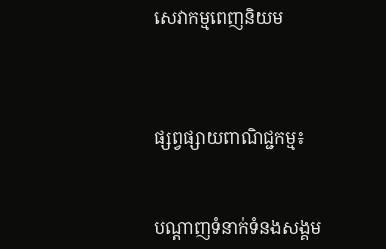សេវាកម្មពេញនិយម



ផ្សព្វផ្សាយពាណិជ្ជកម្ម៖


បណ្តាញទំនាក់ទំនងសង្គម